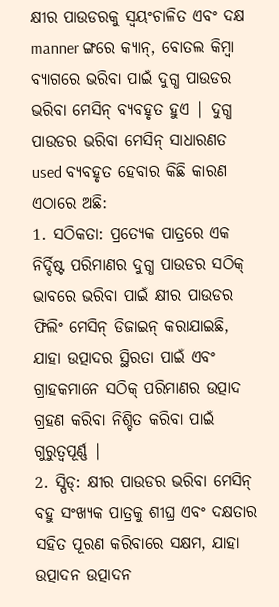କ୍ଷୀର ପାଉଡରକୁ ସ୍ୱୟଂଚାଳିତ ଏବଂ ଦକ୍ଷ manner ଙ୍ଗରେ କ୍ୟାନ୍, ବୋତଲ କିମ୍ବା ବ୍ୟାଗରେ ଭରିବା ପାଇଁ ଦୁଗ୍ଧ ପାଉଡର ଭରିବା ମେସିନ୍ ବ୍ୟବହୃତ ହୁଏ | ଦୁଗ୍ଧ ପାଉଡର ଭରିବା ମେସିନ୍ ସାଧାରଣତ used ବ୍ୟବହୃତ ହେବାର କିଛି କାରଣ ଏଠାରେ ଅଛି:
1. ସଠିକତା: ପ୍ରତ୍ୟେକ ପାତ୍ରରେ ଏକ ନିର୍ଦ୍ଦିଷ୍ଟ ପରିମାଣର ଦୁଗ୍ଧ ପାଉଡର ସଠିକ୍ ଭାବରେ ଭରିବା ପାଇଁ କ୍ଷୀର ପାଉଡର ଫିଲିଂ ମେସିନ୍ ଡିଜାଇନ୍ କରାଯାଇଛି, ଯାହା ଉତ୍ପାଦର ସ୍ଥିରତା ପାଇଁ ଏବଂ ଗ୍ରାହକମାନେ ସଠିକ୍ ପରିମାଣର ଉତ୍ପାଦ ଗ୍ରହଣ କରିବା ନିଶ୍ଚିତ କରିବା ପାଇଁ ଗୁରୁତ୍ୱପୂର୍ଣ୍ଣ |
2. ସ୍ପିଡ୍: କ୍ଷୀର ପାଉଡର ଭରିବା ମେସିନ୍ ବହୁ ସଂଖ୍ୟକ ପାତ୍ରକୁ ଶୀଘ୍ର ଏବଂ ଦକ୍ଷତାର ସହିତ ପୂରଣ କରିବାରେ ସକ୍ଷମ, ଯାହା ଉତ୍ପାଦନ ଉତ୍ପାଦନ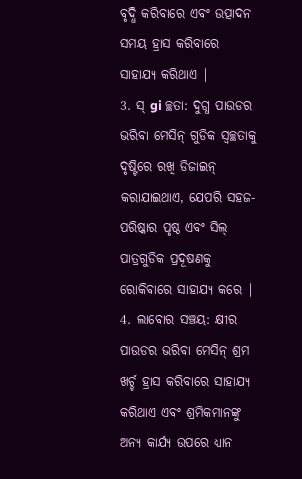ବୃଦ୍ଧି କରିବାରେ ଏବଂ ଉତ୍ପାଦନ ସମୟ ହ୍ରାସ କରିବାରେ ସାହାଯ୍ୟ କରିଥାଏ |
3. ସ୍ gi ଚ୍ଛତା: ଦୁଗ୍ଧ ପାଉଡର ଭରିବା ମେସିନ୍ ଗୁଡିକ ସ୍ୱଚ୍ଛତାକୁ ଦୃଷ୍ଟିରେ ରଖି ଡିଜାଇନ୍ କରାଯାଇଥାଏ, ଯେପରି ସହଜ-ପରିଷ୍କାର ପୃଷ୍ଠ ଏବଂ ସିଲ୍ ପାତ୍ରଗୁଡିକ ପ୍ରଦୂଷଣକୁ ରୋକିବାରେ ସାହାଯ୍ୟ କରେ |
4. ଲାବୋର ସଞ୍ଚୟ: କ୍ଷୀର ପାଉଡର ଭରିବା ମେସିନ୍ ଶ୍ରମ ଖର୍ଚ୍ଚ ହ୍ରାସ କରିବାରେ ସାହାଯ୍ୟ କରିଥାଏ ଏବଂ ଶ୍ରମିକମାନଙ୍କୁ ଅନ୍ୟ କାର୍ଯ୍ୟ ଉପରେ ଧ୍ୟାନ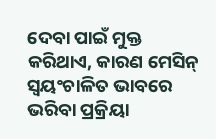ଦେବା ପାଇଁ ମୁକ୍ତ କରିଥାଏ, କାରଣ ମେସିନ୍ ସ୍ୱୟଂଚାଳିତ ଭାବରେ ଭରିବା ପ୍ରକ୍ରିୟା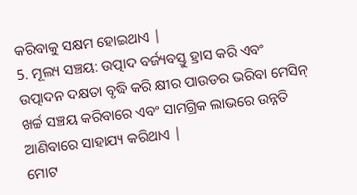କରିବାକୁ ସକ୍ଷମ ହୋଇଥାଏ |
5. ମୂଲ୍ୟ ସଞ୍ଚୟ: ଉତ୍ପାଦ ବର୍ଜ୍ୟବସ୍ତୁ ହ୍ରାସ କରି ଏବଂ ଉତ୍ପାଦନ ଦକ୍ଷତା ବୃଦ୍ଧି କରି କ୍ଷୀର ପାଉଡର ଭରିବା ମେସିନ୍ ଖର୍ଚ୍ଚ ସଞ୍ଚୟ କରିବାରେ ଏବଂ ସାମଗ୍ରିକ ଲାଭରେ ଉନ୍ନତି ଆଣିବାରେ ସାହାଯ୍ୟ କରିଥାଏ |
ମୋଟ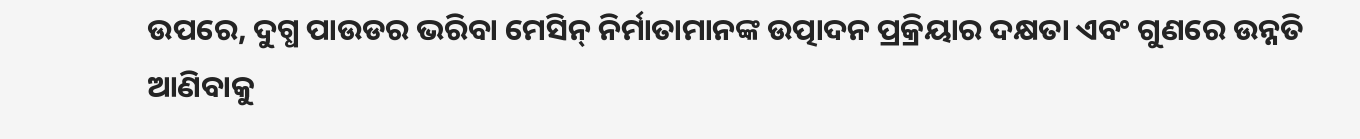ଉପରେ, ଦୁଗ୍ଧ ପାଉଡର ଭରିବା ମେସିନ୍ ନିର୍ମାତାମାନଙ୍କ ଉତ୍ପାଦନ ପ୍ରକ୍ରିୟାର ଦକ୍ଷତା ଏବଂ ଗୁଣରେ ଉନ୍ନତି ଆଣିବାକୁ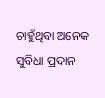ଚାହୁଁଥିବା ଅନେକ ସୁବିଧା ପ୍ରଦାନ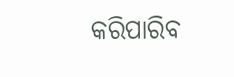କରିପାରିବ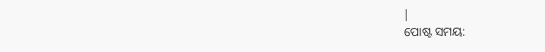|
ପୋଷ୍ଟ ସମୟ: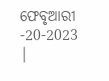ଫେବୃଆରୀ -20-2023 |